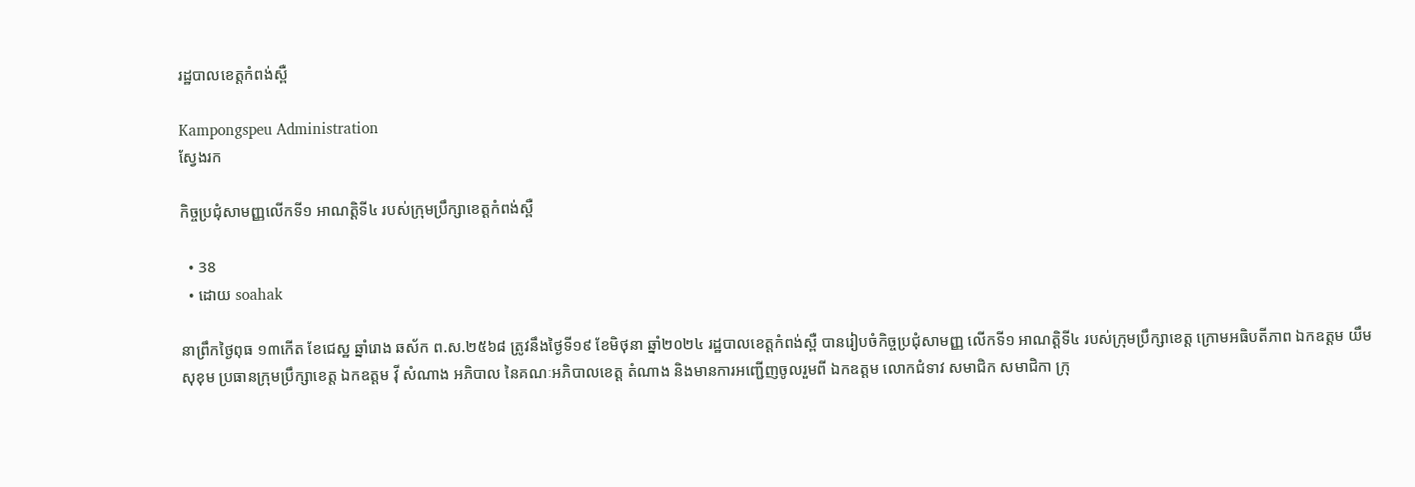រដ្ឋបាលខេត្តកំពង់ស្ពឺ

Kampongspeu Administration
ស្វែងរក

កិច្ចប្រជុំសាមញ្ញលើកទី១ អាណត្តិទី៤ របស់ក្រុមប្រឹក្សាខេត្ដកំពង់ស្ពឺ

  • 38
  • ដោយ soahak

នាព្រឹកថ្ងៃពុធ ១៣កើត ខែជេស្ឋ ឆ្នាំរោង ឆស័ក ព.ស.២៥៦៨ ត្រូវនឹងថ្ងៃទី១៩ ខែមិថុនា ឆ្នាំ២០២៤ រដ្ឋបាលខេត្តកំពង់ស្ពឺ បានរៀបចំកិច្ចប្រជុំសាមញ្ញ លើកទី១ អាណត្តិទី៤ របស់ក្រុមប្រឹក្សាខេត្ត ក្រោមអធិបតីភាព ឯកឧត្តម យឹម សុខុម ប្រធានក្រុមប្រឹក្សាខេត្ត ឯកឧត្តម វ៉ី សំណាង អភិបាល នៃគណៈអភិបាលខេត្ត តំណាង និងមានការអញ្ជើញចូលរួមពី ឯកឧត្តម លោកជំទាវ សមាជិក សមាជិកា ក្រុ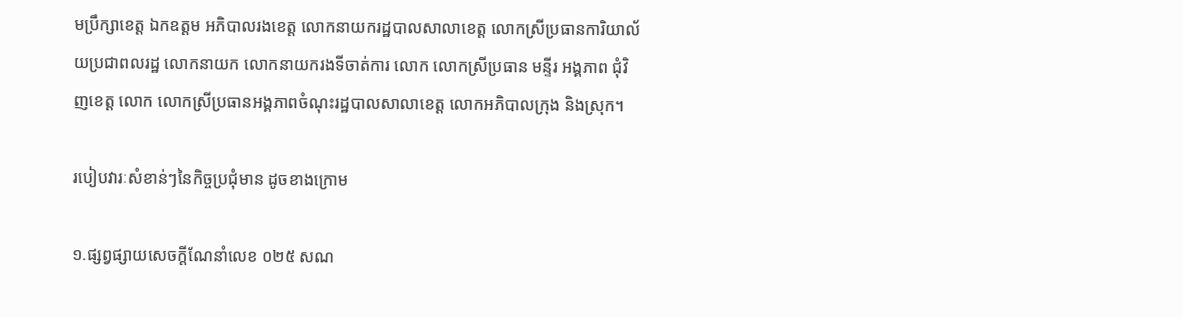មប្រឹក្សាខេត្ត ឯកឧត្តម អភិបាលរងខេត្ត លោកនាយករដ្ឋបាលសាលាខេត្ត លោកស្រីប្រធានការិយាល័យប្រជាពលរដ្ឋ លោកនាយក លោកនាយករងទីចាត់ការ លោក លោកស្រីប្រធាន មន្ទីរ អង្គភាព ជុំវិញខេត្ត លោក លោកស្រីប្រធានអង្គភាពចំណុះរដ្ឋបាលសាលាខេត្ត លោកអភិបាលក្រុង និងស្រុក។

របៀបវារៈសំខាន់ៗនៃកិច្ចប្រជុំមាន ដូចខាងក្រោម

១.ផ្សព្វផ្សាយសេចក្ដីណែនាំលេខ ០២៥ សណ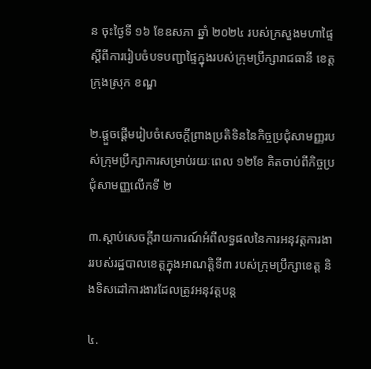ន ចុះថ្ងៃទី ១៦ ខែឧសភា ឆ្នាំ ២០២៤ របស់ក្រសួងមហាផ្ទៃស្ដីពីការរៀបចំបទបញ្ជាផ្ទៃក្នុងរបស់ក្រុមប្រឹក្សារាជធានី ខេត្ត ក្រុងស្រុក ខណ្ឌ

២.ផ្ដួចផ្ដើមរៀបចំសេចក្ដីព្រាងប្រតិទិននៃកិច្ចប្រជុំសាមញ្ញរបស់ក្រុមប្រឹក្សាការសម្រាប់រយៈពេល ១២ខែ គិតចាប់ពីកិច្ចប្រជុំសាមញ្ញលើកទី ២

៣.ស្ដាប់សេចក្ដីរាយការណ៍អំពីលទ្ធផលនៃការអនុវត្តការងាររបស់រដ្ឋបាលខេត្តក្នុងអាណត្តិទី៣ របស់ក្រុមប្រឹក្សាខេត្ត និងទិសដៅការងារដែលត្រូវអនុវត្តបន្ត

៤.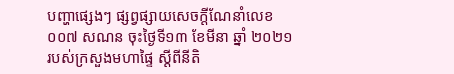បញ្ហាផ្សេងៗ ផ្សព្វផ្សាយសេចក្ដីណែនាំលេខ ០០៧ សណន ចុះថ្ងៃទី១៣ ខែមីនា ឆ្នាំ ២០២១ របស់ក្រសួងមហាផ្ទៃ ស្ដីពីនីតិ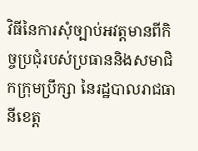វិធីនៃការសុំច្បាប់អវត្តមានពីកិច្ចប្រជុំរបស់ប្រធាននិងសមាជិកក្រុមប្រឹក្សា នៃរដ្ឋបាលរាជធានីខេត្ត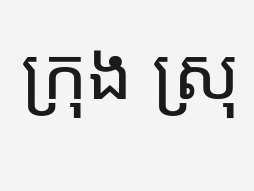ក្រុង ស្រុ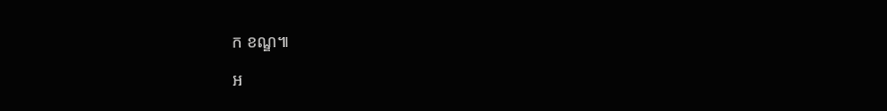ក ខណ្ឌ៕

អ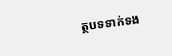ត្ថបទទាក់ទង